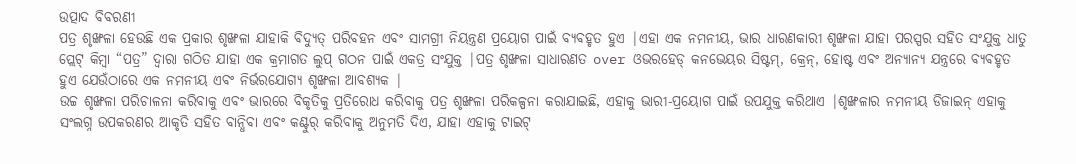ଉତ୍ପାଦ ବିବରଣୀ
ପତ୍ର ଶୃଙ୍ଖଳା ହେଉଛି ଏକ ପ୍ରକାର ଶୃଙ୍ଖଳା ଯାହାକି ବିଦ୍ୟୁତ୍ ପରିବହନ ଏବଂ ସାମଗ୍ରୀ ନିୟନ୍ତ୍ରଣ ପ୍ରୟୋଗ ପାଇଁ ବ୍ୟବହୃତ ହୁଏ |ଏହା ଏକ ନମନୀୟ, ଭାର ଧାରଣକାରୀ ଶୃଙ୍ଖଳା ଯାହା ପରସ୍ପର ସହିତ ସଂଯୁକ୍ତ ଧାତୁ ପ୍ଲେଟ୍ କିମ୍ବା “ପତ୍ର” ଦ୍ୱାରା ଗଠିତ ଯାହା ଏକ କ୍ରମାଗତ ଲୁପ୍ ଗଠନ ପାଇଁ ଏକତ୍ର ସଂଯୁକ୍ତ |ପତ୍ର ଶୃଙ୍ଖଳା ସାଧାରଣତ over ଓଭରହେଡ୍ କନଭେୟର ସିଷ୍ଟମ୍, କ୍ରେନ୍, ହୋଷ୍ଟ ଏବଂ ଅନ୍ୟାନ୍ୟ ଯନ୍ତ୍ରରେ ବ୍ୟବହୃତ ହୁଏ ଯେଉଁଠାରେ ଏକ ନମନୀୟ ଏବଂ ନିର୍ଭରଯୋଗ୍ୟ ଶୃଙ୍ଖଳା ଆବଶ୍ୟକ |
ଉଚ୍ଚ ଶୃଙ୍ଖଳା ପରିଚାଳନା କରିବାକୁ ଏବଂ ଭାରରେ ବିକୃତିକୁ ପ୍ରତିରୋଧ କରିବାକୁ ପତ୍ର ଶୃଙ୍ଖଳା ପରିକଳ୍ପନା କରାଯାଇଛି, ଏହାକୁ ଭାରୀ-ପ୍ରୟୋଗ ପାଇଁ ଉପଯୁକ୍ତ କରିଥାଏ |ଶୃଙ୍ଖଳାର ନମନୀୟ ଡିଜାଇନ୍ ଏହାକୁ ସଂଲଗ୍ନ ଉପକରଣର ଆକୃତି ସହିତ ବାନ୍ଧିବା ଏବଂ କଣ୍ଟୁର୍ କରିବାକୁ ଅନୁମତି ଦିଏ, ଯାହା ଏହାକୁ ଟାଇଟ୍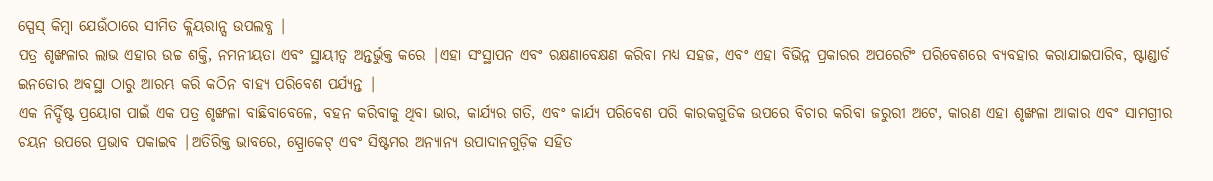ସ୍ପେସ୍ କିମ୍ବା ଯେଉଁଠାରେ ସୀମିତ କ୍ଲିୟରାନ୍ସ ଉପଲବ୍ଧ |
ପତ୍ର ଶୃଙ୍ଖଳାର ଲାଭ ଏହାର ଉଚ୍ଚ ଶକ୍ତି, ନମନୀୟତା ଏବଂ ସ୍ଥାୟୀତ୍ୱ ଅନ୍ତର୍ଭୁକ୍ତ କରେ |ଏହା ସଂସ୍ଥାପନ ଏବଂ ରକ୍ଷଣାବେକ୍ଷଣ କରିବା ମଧ୍ୟ ସହଜ, ଏବଂ ଏହା ବିଭିନ୍ନ ପ୍ରକାରର ଅପରେଟିଂ ପରିବେଶରେ ବ୍ୟବହାର କରାଯାଇପାରିବ, ଷ୍ଟାଣ୍ଡାର୍ଡ ଇନଡୋର ଅବସ୍ଥା ଠାରୁ ଆରମ୍ଭ କରି କଠିନ ବାହ୍ୟ ପରିବେଶ ପର୍ଯ୍ୟନ୍ତ |
ଏକ ନିର୍ଦ୍ଦିଷ୍ଟ ପ୍ରୟୋଗ ପାଇଁ ଏକ ପତ୍ର ଶୃଙ୍ଖଳା ବାଛିବାବେଳେ, ବହନ କରିବାକୁ ଥିବା ଭାର, କାର୍ଯ୍ୟର ଗତି, ଏବଂ କାର୍ଯ୍ୟ ପରିବେଶ ପରି କାରକଗୁଡିକ ଉପରେ ବିଚାର କରିବା ଜରୁରୀ ଅଟେ, କାରଣ ଏହା ଶୃଙ୍ଖଳା ଆକାର ଏବଂ ସାମଗ୍ରୀର ଚୟନ ଉପରେ ପ୍ରଭାବ ପକାଇବ |ଅତିରିକ୍ତ ଭାବରେ, ସ୍ପ୍ରୋକେଟ୍ ଏବଂ ସିଷ୍ଟମର ଅନ୍ୟାନ୍ୟ ଉପାଦାନଗୁଡ଼ିକ ସହିତ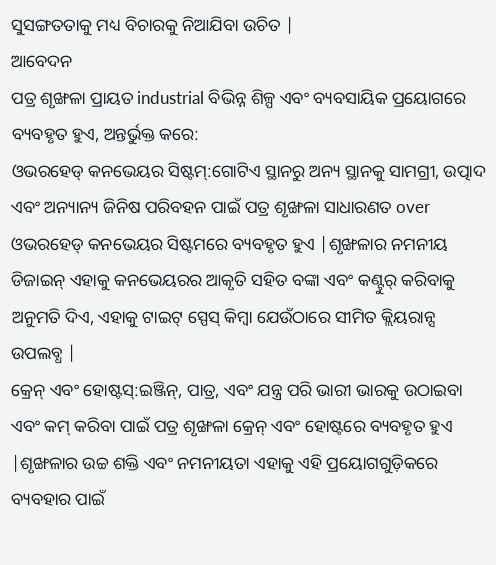ସୁସଙ୍ଗତତାକୁ ମଧ୍ୟ ବିଚାରକୁ ନିଆଯିବା ଉଚିତ |
ଆବେଦନ
ପତ୍ର ଶୃଙ୍ଖଳା ପ୍ରାୟତ industrial ବିଭିନ୍ନ ଶିଳ୍ପ ଏବଂ ବ୍ୟବସାୟିକ ପ୍ରୟୋଗରେ ବ୍ୟବହୃତ ହୁଏ, ଅନ୍ତର୍ଭୁକ୍ତ କରେ:
ଓଭରହେଡ୍ କନଭେୟର ସିଷ୍ଟମ୍:ଗୋଟିଏ ସ୍ଥାନରୁ ଅନ୍ୟ ସ୍ଥାନକୁ ସାମଗ୍ରୀ, ଉତ୍ପାଦ ଏବଂ ଅନ୍ୟାନ୍ୟ ଜିନିଷ ପରିବହନ ପାଇଁ ପତ୍ର ଶୃଙ୍ଖଳା ସାଧାରଣତ over ଓଭରହେଡ୍ କନଭେୟର ସିଷ୍ଟମରେ ବ୍ୟବହୃତ ହୁଏ |ଶୃଙ୍ଖଳାର ନମନୀୟ ଡିଜାଇନ୍ ଏହାକୁ କନଭେୟରର ଆକୃତି ସହିତ ବଙ୍କା ଏବଂ କଣ୍ଟୁର୍ କରିବାକୁ ଅନୁମତି ଦିଏ, ଏହାକୁ ଟାଇଟ୍ ସ୍ପେସ୍ କିମ୍ବା ଯେଉଁଠାରେ ସୀମିତ କ୍ଲିୟରାନ୍ସ ଉପଲବ୍ଧ |
କ୍ରେନ୍ ଏବଂ ହୋଷ୍ଟସ୍:ଇଞ୍ଜିନ୍, ପାତ୍ର, ଏବଂ ଯନ୍ତ୍ର ପରି ଭାରୀ ଭାରକୁ ଉଠାଇବା ଏବଂ କମ୍ କରିବା ପାଇଁ ପତ୍ର ଶୃଙ୍ଖଳା କ୍ରେନ୍ ଏବଂ ହୋଷ୍ଟରେ ବ୍ୟବହୃତ ହୁଏ |ଶୃଙ୍ଖଳାର ଉଚ୍ଚ ଶକ୍ତି ଏବଂ ନମନୀୟତା ଏହାକୁ ଏହି ପ୍ରୟୋଗଗୁଡ଼ିକରେ ବ୍ୟବହାର ପାଇଁ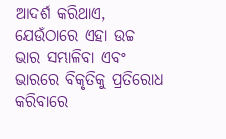ଆଦର୍ଶ କରିଥାଏ, ଯେଉଁଠାରେ ଏହା ଉଚ୍ଚ ଭାର ସମ୍ଭାଳିବା ଏବଂ ଭାରରେ ବିକୃତିକୁ ପ୍ରତିରୋଧ କରିବାରେ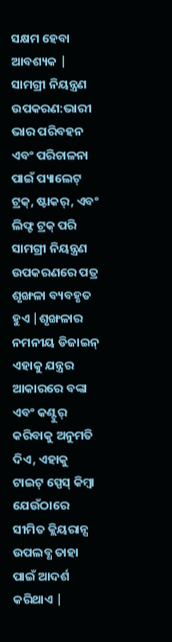ସକ୍ଷମ ହେବା ଆବଶ୍ୟକ |
ସାମଗ୍ରୀ ନିୟନ୍ତ୍ରଣ ଉପକରଣ:ଭାରୀ ଭାର ପରିବହନ ଏବଂ ପରିଚାଳନା ପାଇଁ ପ୍ୟାଲେଟ୍ ଟ୍ରକ୍, ଷ୍ଟାକର୍, ଏବଂ ଲିଫ୍ଟ ଟ୍ରକ୍ ପରି ସାମଗ୍ରୀ ନିୟନ୍ତ୍ରଣ ଉପକରଣରେ ପତ୍ର ଶୃଙ୍ଖଳା ବ୍ୟବହୃତ ହୁଏ |ଶୃଙ୍ଖଳାର ନମନୀୟ ଡିଜାଇନ୍ ଏହାକୁ ଯନ୍ତ୍ରର ଆକାରରେ ବଙ୍କା ଏବଂ କଣ୍ଟୁର୍ କରିବାକୁ ଅନୁମତି ଦିଏ, ଏହାକୁ ଟାଇଟ୍ ସ୍ପେସ୍ କିମ୍ବା ଯେଉଁଠାରେ ସୀମିତ କ୍ଲିୟରାନ୍ସ ଉପଲବ୍ଧ ତାହା ପାଇଁ ଆଦର୍ଶ କରିଥାଏ |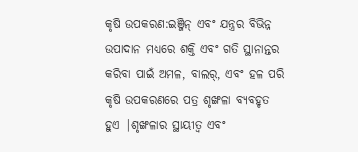କୃଷି ଉପକରଣ:ଇଞ୍ଜିନ୍ ଏବଂ ଯନ୍ତ୍ରର ବିଭିନ୍ନ ଉପାଦାନ ମଧ୍ୟରେ ଶକ୍ତି ଏବଂ ଗତି ସ୍ଥାନାନ୍ତର କରିବା ପାଇଁ ଅମଳ, ବାଲର୍, ଏବଂ ହଳ ପରି କୃଷି ଉପକରଣରେ ପତ୍ର ଶୃଙ୍ଖଳା ବ୍ୟବହୃତ ହୁଏ |ଶୃଙ୍ଖଳାର ସ୍ଥାୟୀତ୍ୱ ଏବଂ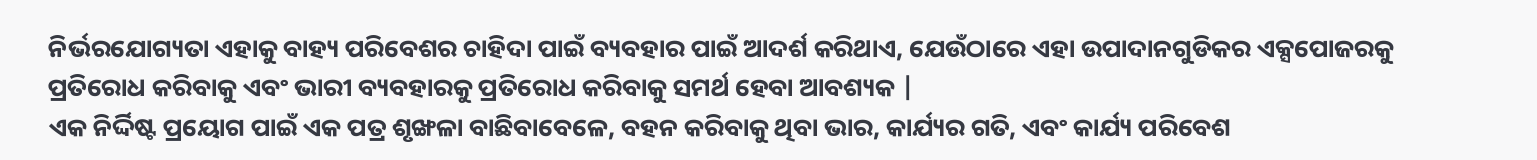ନିର୍ଭରଯୋଗ୍ୟତା ଏହାକୁ ବାହ୍ୟ ପରିବେଶର ଚାହିଦା ପାଇଁ ବ୍ୟବହାର ପାଇଁ ଆଦର୍ଶ କରିଥାଏ, ଯେଉଁଠାରେ ଏହା ଉପାଦାନଗୁଡିକର ଏକ୍ସପୋଜରକୁ ପ୍ରତିରୋଧ କରିବାକୁ ଏବଂ ଭାରୀ ବ୍ୟବହାରକୁ ପ୍ରତିରୋଧ କରିବାକୁ ସମର୍ଥ ହେବା ଆବଶ୍ୟକ |
ଏକ ନିର୍ଦ୍ଦିଷ୍ଟ ପ୍ରୟୋଗ ପାଇଁ ଏକ ପତ୍ର ଶୃଙ୍ଖଳା ବାଛିବାବେଳେ, ବହନ କରିବାକୁ ଥିବା ଭାର, କାର୍ଯ୍ୟର ଗତି, ଏବଂ କାର୍ଯ୍ୟ ପରିବେଶ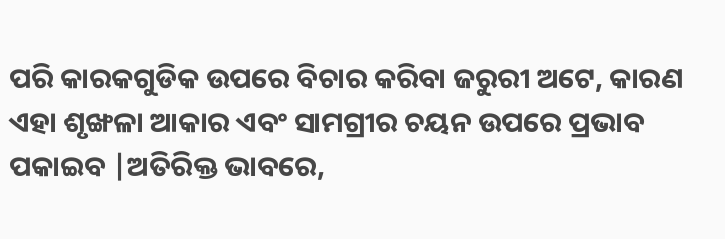ପରି କାରକଗୁଡିକ ଉପରେ ବିଚାର କରିବା ଜରୁରୀ ଅଟେ, କାରଣ ଏହା ଶୃଙ୍ଖଳା ଆକାର ଏବଂ ସାମଗ୍ରୀର ଚୟନ ଉପରେ ପ୍ରଭାବ ପକାଇବ |ଅତିରିକ୍ତ ଭାବରେ,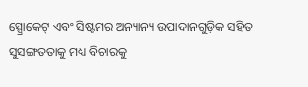ସ୍ପ୍ରୋକେଟ୍ ଏବଂ ସିଷ୍ଟମର ଅନ୍ୟାନ୍ୟ ଉପାଦାନଗୁଡ଼ିକ ସହିତ ସୁସଙ୍ଗତତାକୁ ମଧ୍ୟ ବିଚାରକୁ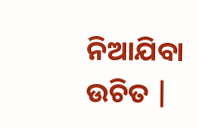ନିଆଯିବା ଉଚିତ |